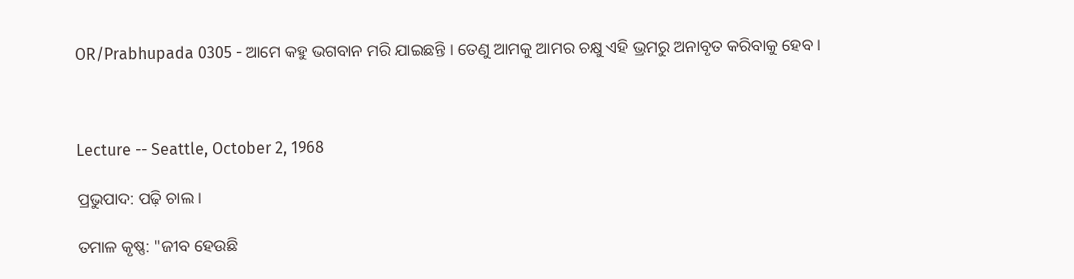OR/Prabhupada 0305 - ଆମେ କହୁ ଭଗବାନ ମରି ଯାଇଛନ୍ତି । ତେଣୁ ଆମକୁ ଆମର ଚକ୍ଷୁ ଏହି ଭ୍ରମରୁ ଅନାବୃତ କରିବାକୁ ହେବ ।



Lecture -- Seattle, October 2, 1968

ପ୍ରଭୁପାଦ: ପଢ଼ି ଚାଲ ।

ତମାଳ କୃଷ୍ଣ: "ଜୀବ ହେଉଛି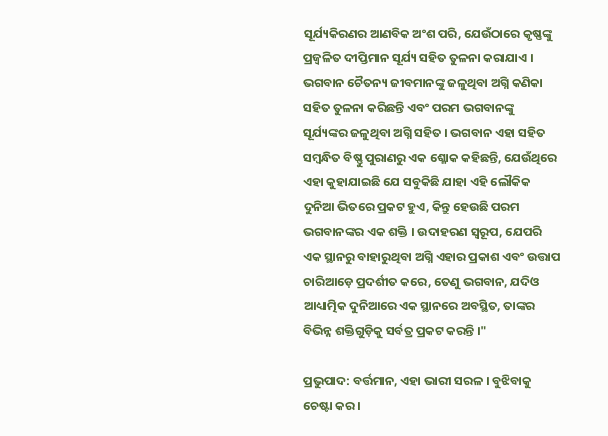ସୂର୍ଯ୍ୟକିରଣର ଆଣବିକ ଅଂଶ ପରି, ଯେଉଁଠାରେ କୃଷ୍ଣଙ୍କୁ ପ୍ରଜ୍ଵଳିତ ଦୀପ୍ତିମାନ ସୂର୍ଯ୍ୟ ସହିତ ତୁଳନା କରାଯାଏ । ଭଗବାନ ଚୈତନ୍ୟ ଜୀବମାନଙ୍କୁ ଜଳୁଥିବା ଅଗ୍ନି କଣିକା ସହିତ ତୁଳନା କରିଛନ୍ତି ଏବଂ ପରମ ଭଗବାନଙ୍କୁ ସୂର୍ଯ୍ୟଙ୍କର ଜଳୁଥିବା ଅଗ୍ନି ସହିତ । ଭଗବାନ ଏହା ସହିତ ସମ୍ଵନ୍ଧିତ ବିଷ୍ଣୁ ପୁରାଣରୁ ଏକ ଶ୍ଳୋକ କହିଛନ୍ତି, ଯେଉଁଥିରେ ଏହା କୁହାଯାଇଛି ଯେ ସବୁକିଛି ଯାହା ଏହି ଲୌକିକ ଦୁନିଆ ଭିତରେ ପ୍ରକଟ ହୁଏ, କିନ୍ତୁ ହେଉଛି ପରମ ଭଗବାନଙ୍କର ଏକ ଶକ୍ତି । ଉଦାହରଣ ସ୍ଵରୂପ, ଯେପରି ଏକ ସ୍ଥାନରୁ ବାହାରୁଥିବା ଅଗ୍ନି ଏହାର ପ୍ରକାଶ ଏବଂ ଉତ୍ତାପ ଚାରିଆଡ଼େ ପ୍ରଦର୍ଶୀତ କରେ, ତେଣୁ ଭଗବାନ, ଯଦିଓ ଆଧ୍ୟାତ୍ମିକ ଦୁନିଆରେ ଏକ ସ୍ଥାନରେ ଅବସ୍ଥିତ, ତାଙ୍କର ବିଭିନ୍ନ ଶକ୍ତିଗୁଡ଼ିକୁ ସର୍ବତ୍ର ପ୍ରକଟ କରନ୍ତି ।"

ପ୍ରଭୁପାଦ: ବର୍ତ୍ତମାନ, ଏହା ଭାରୀ ସରଳ । ବୁଝିବାକୁ ଚେଷ୍ଟା କର ।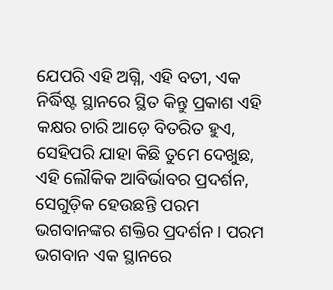ଯେପରି ଏହି ଅଗ୍ନି, ଏହି ବତୀ, ଏକ ନିର୍ଦ୍ଧିଷ୍ଟ ସ୍ଥାନରେ ସ୍ଥିତ କିନ୍ତୁ ପ୍ରକାଶ ଏହି କକ୍ଷର ଚାରି ଆଡ଼େ ବିତରିତ ହୁଏ, ସେହିପରି ଯାହା କିଛି ତୁମେ ଦେଖୁଛ, ଏହି ଲୌକିକ ଆବିର୍ଭାବର ପ୍ରଦର୍ଶନ, ସେଗୁଡ଼ିକ ହେଉଛନ୍ତି ପରମ ଭଗବାନଙ୍କର ଶକ୍ତିର ପ୍ରଦର୍ଶନ । ପରମ ଭଗବାନ ଏକ ସ୍ଥାନରେ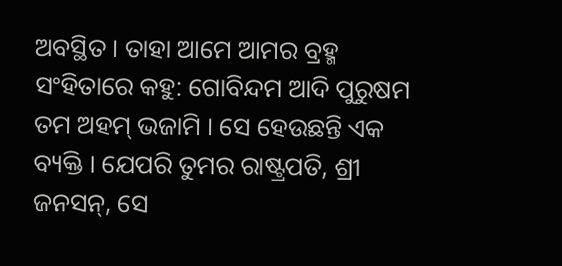ଅବସ୍ଥିତ । ତାହା ଆମେ ଆମର ବ୍ରହ୍ମ ସଂହିତାରେ କହୁ: ଗୋବିନ୍ଦମ ଆଦି ପୁରୁଷମ ତମ ଅହମ୍ ଭଜାମି । ସେ ହେଉଛନ୍ତି ଏକ ବ୍ୟକ୍ତି । ଯେପରି ତୁମର ରାଷ୍ଟ୍ରପତି, ଶ୍ରୀ ଜନସନ୍, ସେ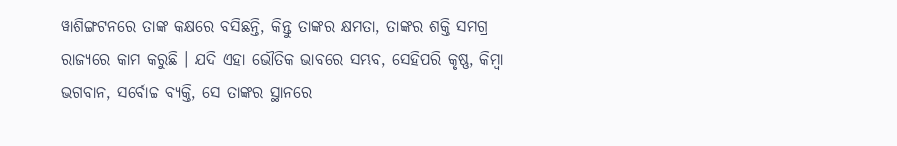ୱାଶିଙ୍ଗଟନରେ ତାଙ୍କ କକ୍ଷରେ ବସିଛନ୍ତି, କିନ୍ତୁ ତାଙ୍କର କ୍ଷମତା, ତାଙ୍କର ଶକ୍ତି ସମଗ୍ର ରାଜ୍ୟରେ କାମ କରୁଛି । ଯଦି ଏହା ଭୌତିକ ଭାବରେ ସମ୍ଭବ, ସେହିପରି କୃଷ୍ଣ, କିମ୍ଵା ଭଗବାନ, ସର୍ବୋଚ୍ଚ ବ୍ୟକ୍ତି, ସେ ତାଙ୍କର ସ୍ଥାନରେ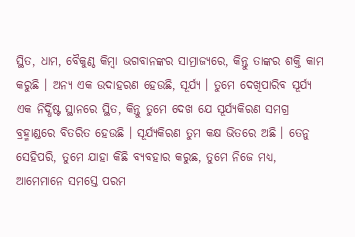ସ୍ଥିତ, ଧାମ, ବୈକୁଣ୍ଠ କିମ୍ଵା ଭଗବାନଙ୍କର ସାମ୍ରାଜ୍ୟରେ, କିନ୍ତୁ ତାଙ୍କର ଶକ୍ତି କାମ କରୁଛି । ଅନ୍ୟ ଏକ ଉଦାହରଣ ହେଉଛି, ସୂର୍ଯ୍ୟ । ତୁମେ ଦେଖିପାରିବ ସୂର୍ଯ୍ୟ ଏକ ନିର୍ଦ୍ଧିଷ୍ଟ ସ୍ଥାନରେ ସ୍ଥିତ, କିନ୍ତୁ ତୁମେ ଦେଖ ଯେ ସୂର୍ଯ୍ୟକିରଣ ସମଗ୍ର ବ୍ରହ୍ମାଣ୍ଡରେ ବିତରିତ ହେଉଛି । ସୂର୍ଯ୍ୟକିରଣ ତୁମ କକ୍ଷ ଭିତରେ ଅଛି । ତେନୁ ସେହିପରି, ତୁମେ ଯାହା କିଛି ବ୍ୟବହାର କରୁଛ, ତୁମେ ନିଜେ ମଧ୍ୟ, ଆମେମାନେ ସମସ୍ତେ ପରମ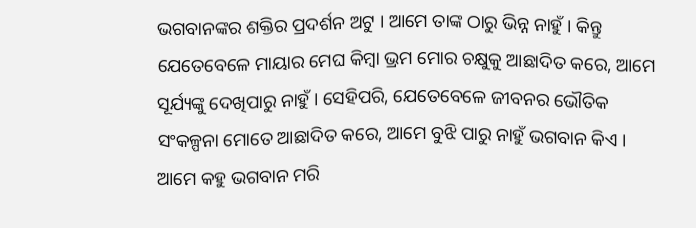ଭଗବାନଙ୍କର ଶକ୍ତିର ପ୍ରଦର୍ଶନ ଅଟୁ । ଆମେ ତାଙ୍କ ଠାରୁ ଭିନ୍ନ ନାହୁଁ । କିନ୍ତୁ ଯେତେବେଳେ ମାୟାର ମେଘ କିମ୍ଵା ଭ୍ରମ ମୋର ଚକ୍ଷୁକୁ ଆଛାଦିତ କରେ, ଆମେ ସୂର୍ଯ୍ୟଙ୍କୁ ଦେଖିପାରୁ ନାହୁଁ । ସେହିପରି, ଯେତେବେଳେ ଜୀବନର ଭୌତିକ ସଂକଳ୍ପନା ମୋତେ ଆଛାଦିତ କରେ, ଆମେ ବୁଝି ପାରୁ ନାହୁଁ ଭଗବାନ କିଏ । ଆମେ କହୁ ଭଗବାନ ମରି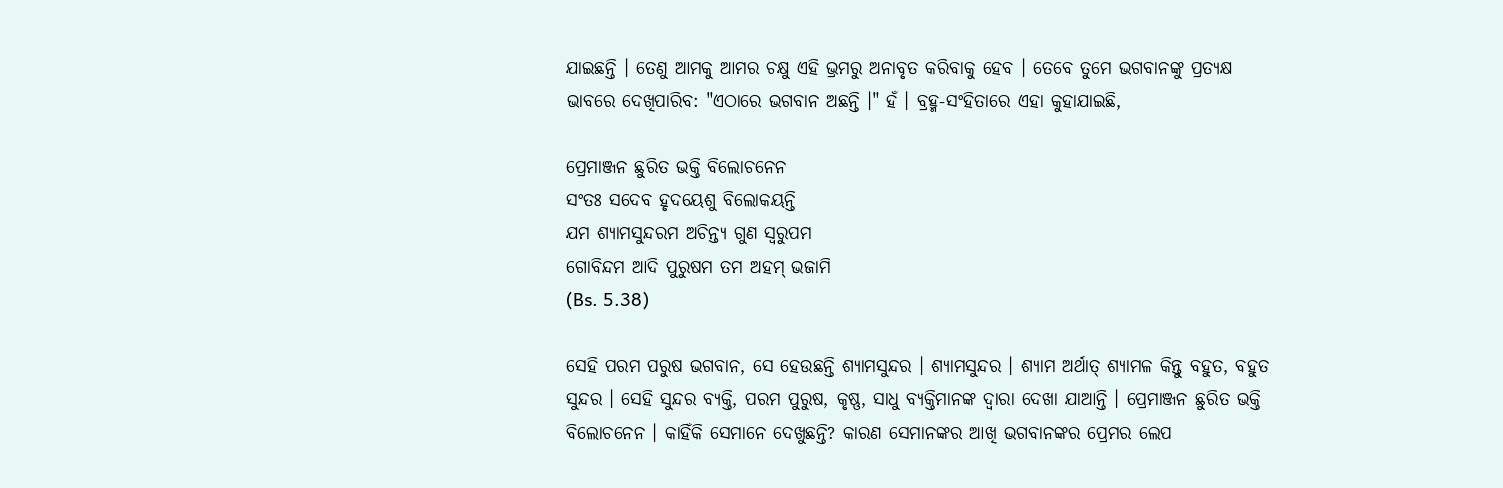ଯାଇଛନ୍ତି । ତେଣୁ ଆମକୁ ଆମର ଚକ୍ଷୁ ଏହି ଭ୍ରମରୁ ଅନାବୃତ କରିବାକୁ ହେବ । ତେବେ ତୁମେ ଭଗବାନଙ୍କୁ ପ୍ରତ୍ୟକ୍ଷ ଭାବରେ ଦେଖିପାରିବ: "ଏଠାରେ ଭଗବାନ ଅଛନ୍ତି ।" ହଁ । ବ୍ରହ୍ମ-ସଂହିତାରେ ଏହା କୁହାଯାଇଛି,

ପ୍ରେମାଞ୍ଜନ ଛୁରିତ ଭକ୍ତି ବିଲୋଚନେନ
ସଂତଃ ସଦେବ ହୃଦୟେଶୁ ବିଲୋକୟନ୍ତି
ଯମ ଶ୍ୟାମସୁନ୍ଦରମ ଅଚିନ୍ତ୍ୟ ଗୁଣ ସ୍ଵରୁପମ
ଗୋବିନ୍ଦମ ଆଦି ପୁରୁଷମ ତମ ଅହମ୍ ଭଜାମି
(Bs. 5.38)

ସେହି ପରମ ପରୁଷ ଭଗବାନ, ସେ ହେଉଛନ୍ତି ଶ୍ୟାମସୁନ୍ଦର । ଶ୍ୟାମସୁନ୍ଦର । ଶ୍ୟାମ ଅର୍ଥାତ୍ ଶ୍ୟାମଳ କିନ୍ତୁ ବହୁତ, ବହୁତ ସୁନ୍ଦର । ସେହି ସୁନ୍ଦର ବ୍ୟକ୍ତି, ପରମ ପୁରୁଷ, କୃଷ୍ଣ, ସାଧୁ ବ୍ୟକ୍ତିମାନଙ୍କ ଦ୍ଵାରା ଦେଖା ଯାଆନ୍ତି । ପ୍ରେମାଞ୍ଜନ ଛୁରିତ ଭକ୍ତି ବିଲୋଚନେନ । କାହିଁକି ସେମାନେ ଦେଖୁଛନ୍ତି? କାରଣ ସେମାନଙ୍କର ଆଖି ଭଗବାନଙ୍କର ପ୍ରେମର ଲେପ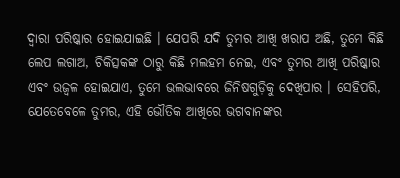ଦ୍ଵାରା ପରିଷ୍କାର ହୋଇଯାଇଛି । ଯେପରି ଯଦି ତୁମର ଆଖି ଖରାପ ଅଛି, ତୁମେ କିଛି ଲେପ ଲଗାଅ, ଚିକିତ୍ସକଙ୍କ ଠାରୁ କିଛି ମଲହମ ନେଇ, ଏବଂ ତୁମର ଆଖି ପରିଷ୍କାର ଏବଂ ଉଜ୍ଵଳ ହୋଇଯାଏ, ତୁମେ ଭଲଭାବରେ ଜିନିଷଗୁଡ଼ିକୁ ଦେଖିପାର । ସେହିପରି, ଯେତେବେଳେ ତୁମର, ଏହି ଭୌତିକ ଆଖିରେ ଭଗବାନଙ୍କର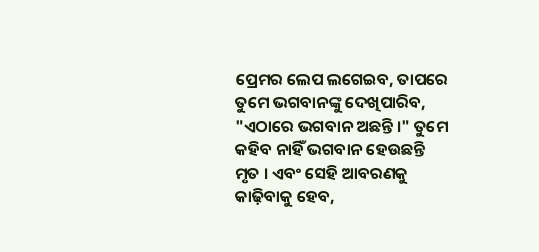ପ୍ରେମର ଲେପ ଲଗେଇବ, ତାପରେ ତୁମେ ଭଗବାନଙ୍କୁ ଦେଖିପାରିବ, "ଏଠାରେ ଭଗବାନ ଅଛନ୍ତି ।" ତୁମେ କହିବ ନାହିଁ ଭଗବାନ ହେଉଛନ୍ତି ମୃତ । ଏବଂ ସେହି ଆବରଣକୁ କାଢ଼ିବାକୁ ହେବ,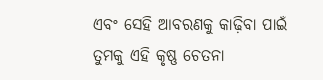ଏବଂ ସେହି ଆବରଣକୁ କାଢ଼ିବା ପାଇଁ ତୁମକୁ ଏହି କୃଷ୍ଣ ଚେତନା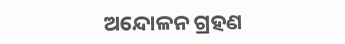ଅନ୍ଦୋଳନ ଗ୍ରହଣ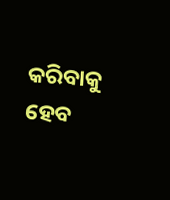କରିବାକୁ ହେବ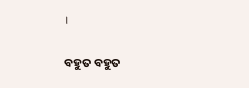।

ବହୁତ ବହୁତ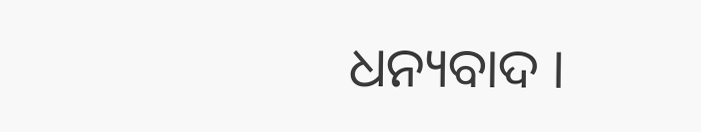ଧନ୍ୟବାଦ ।